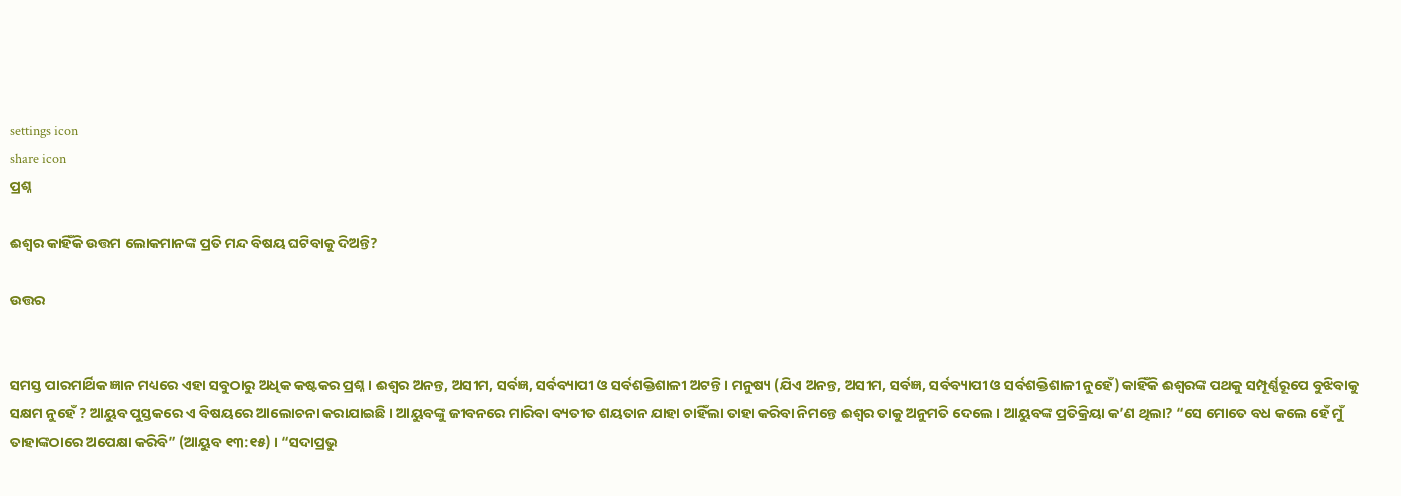settings icon
share icon
ପ୍ରଶ୍ନ

ଈଶ୍ଵର କାହିଁକି ଉତ୍ତମ ଲୋକମାନଙ୍କ ପ୍ରତି ମନ୍ଦ ବିଷୟ ଘଟିବାକୁ ଦିଅନ୍ତି?

ଉତ୍ତର


ସମସ୍ତ ପାରମାର୍ଥିକ ଜ୍ଞାନ ମଧ୍ୟରେ ଏହା ସବୁଠାରୁ ଅଧିକ କଷ୍ଟକର ପ୍ରଶ୍ନ । ଈଶ୍ଵର ଅନନ୍ତ, ଅସୀମ, ସର୍ବଜ୍ଞ, ସର୍ବବ୍ୟାପୀ ଓ ସର୍ବଶକ୍ତିଶାଳୀ ଅଟନ୍ତି । ମନୁଷ୍ୟ (ଯିଏ ଅନନ୍ତ, ଅସୀମ, ସର୍ବଜ୍ଞ, ସର୍ବବ୍ୟାପୀ ଓ ସର୍ବଶକ୍ତିଶାଳୀ ନୁହେଁ) କାହିଁକି ଈଶ୍ଵରଙ୍କ ପଥକୁ ସମ୍ପୂର୍ଣ୍ଣରୂପେ ବୁଝିବାକୁ ସକ୍ଷମ ନୁହେଁ ? ଆୟୁବ ପୁସ୍ତକରେ ଏ ବିଷୟରେ ଆଲୋଚନା କରାଯାଇଛି । ଆୟୁବଙ୍କୁ ଜୀବନରେ ମାରିବା ବ୍ୟତୀତ ଶୟତାନ ଯାହା ଚାହିଁଲା ତାହା କରିବା ନିମନ୍ତେ ଈଶ୍ଵର ତାକୁ ଅନୁମତି ଦେଲେ । ଆୟୁବଙ୍କ ପ୍ରତିକ୍ରିୟା କ’ଣ ଥିଲା? “ସେ ମୋତେ ବଧ କଲେ ହେଁ ମୁଁ ତାହାଙ୍କଠାରେ ଅପେକ୍ଷା କରିବି” (ଆୟୁବ ୧୩:୧୫) । “ସଦାପ୍ରଭୁ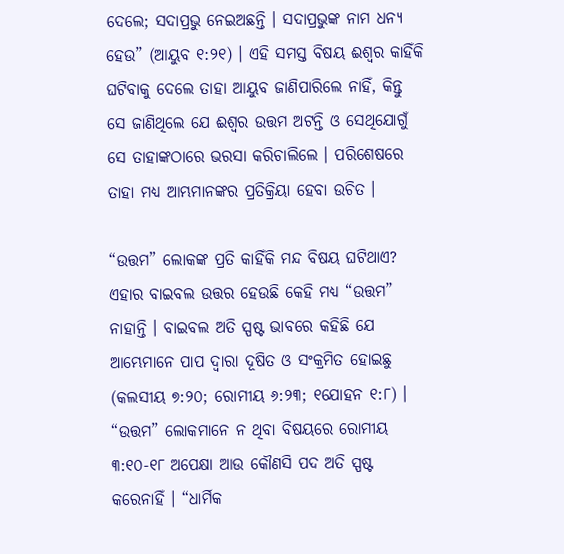ଦେଲେ; ସଦାପ୍ରଭୁ ନେଇଅଛନ୍ତି । ସଦାପ୍ରଭୁଙ୍କ ନାମ ଧନ୍ୟ ହେଉ” (ଆୟୁବ ୧:୨୧) । ଏହି ସମସ୍ତ ବିଷୟ ଈଶ୍ଵର କାହିଁକି ଘଟିବାକୁ ଦେଲେ ତାହା ଆୟୁବ ଜାଣିପାରିଲେ ନାହିଁ, କିନ୍ତୁ ସେ ଜାଣିଥିଲେ ଯେ ଈଶ୍ଵର ଉତ୍ତମ ଅଟନ୍ତି ଓ ସେଥିଯୋଗୁଁ ସେ ତାହାଙ୍କଠାରେ ଭରସା କରିଚାଲିଲେ । ପରିଶେଷରେ ତାହା ମଧ୍ୟ ଆମ୍ଭମାନଙ୍କର ପ୍ରତିକ୍ରିୟା ହେବା ଉଚିତ ।

“ଉତ୍ତମ” ଲୋକଙ୍କ ପ୍ରତି କାହିଁକି ମନ୍ଦ ବିଷୟ ଘଟିଥାଏ? ଏହାର ବାଇବଲ ଉତ୍ତର ହେଉଛି କେହି ମଧ୍ୟ “ଉତ୍ତମ” ନାହାନ୍ତି । ବାଇବଲ ଅତି ସ୍ପଷ୍ଟ ଭାବରେ କହିଛି ଯେ ଆମ୍ଭେମାନେ ପାପ ଦ୍ଵାରା ଦୂଷିତ ଓ ସଂକ୍ରମିତ ହୋଇଛୁ (କଲସୀୟ ୭:୨୦; ରୋମୀୟ ୬:୨୩; ୧ଯୋହନ ୧:୮) । “ଉତ୍ତମ” ଲୋକମାନେ ନ ଥିବା ବିଷୟରେ ରୋମୀୟ ୩:୧୦-୧୮ ଅପେକ୍ଷା ଆଉ କୌଣସି ପଦ ଅତି ସ୍ପଷ୍ଟ କରେନାହିଁ । “ଧାର୍ମିକ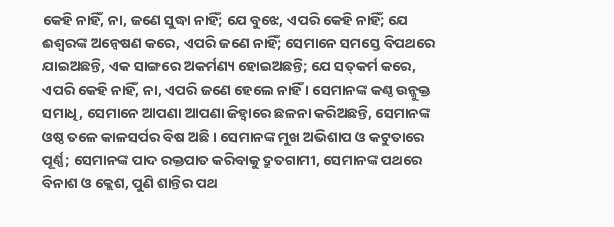କେହି ନାହିଁ, ନା, ଜଣେ ସୁଦ୍ଧା ନାହିଁ; ଯେ ବୁଝେ, ଏପରି କେହି ନାହିଁ; ଯେ ଈଶ୍ଵରଙ୍କ ଅନ୍ଵେଷଣ କରେ, ଏପରି ଜଣେ ନାହିଁ; ସେମାନେ ସମସ୍ତେ ବିପଥରେ ଯାଇଅଛନ୍ତି, ଏକ ସାଙ୍ଗରେ ଅକର୍ମଣ୍ୟ ହୋଇଅଛନ୍ତି; ଯେ ସତ୍‍‍କର୍ମ କରେ, ଏପରି କେହି ନାହିଁ, ନା, ଏପରି ଜଣେ ହେଲେ ନାହିଁ । ସେମାନଙ୍କ କଣ୍ଠ ଉନ୍ଜୁକ୍ତ ସମାଧି, ସେମାନେ ଆପଣା ଆପଣା ଜିହ୍ଵାରେ ଛଳନା କରିଅଛନ୍ତି, ସେମାନଙ୍କ ଓଷ୍ଠ ତଳେ କାଳସର୍ପର ବିଷ ଅଛି । ସେମାନଙ୍କ ମୁଖ ଅଭିଶାପ ଓ କଟୁତାରେ ପୂର୍ଣ୍ଣ; ସେମାନଙ୍କ ପାଦ ରକ୍ତପାତ କରିବାକୁ ଦ୍ରୁତଗାମୀ, ସେମାନଙ୍କ ପଥରେ ବିନାଶ ଓ କ୍ଲେଶ, ପୁଣି ଶାନ୍ତିର ପଥ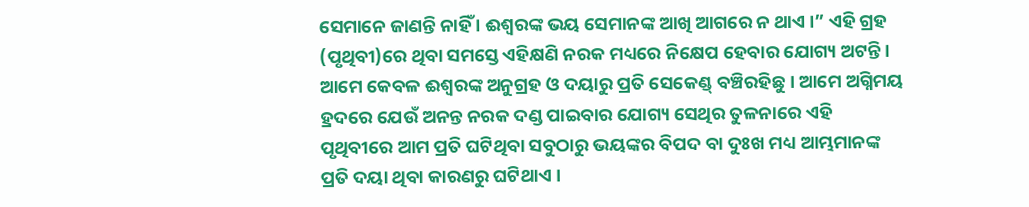ସେମାନେ ଜାଣନ୍ତି ନାହିଁ । ଈଶ୍ଵରଙ୍କ ଭୟ ସେମାନଙ୍କ ଆଖି ଆଗରେ ନ ଥାଏ ।” ଏହି ଗ୍ରହ (ପୃଥିବୀ)ରେ ଥିବା ସମସ୍ତେ ଏହିକ୍ଷଣି ନରକ ମଧ୍ୟରେ ନିକ୍ଷେପ ହେବାର ଯୋଗ୍ୟ ଅଟନ୍ତି । ଆମେ କେବଳ ଈଶ୍ଵରଙ୍କ ଅନୁଗ୍ରହ ଓ ଦୟାରୁ ପ୍ରତି ସେକେଣ୍ଡ୍‍ ବଞ୍ଚିରହିଛୁ । ଆମେ ଅଗ୍ନିମୟ ହ୍ରଦରେ ଯେଉଁ ଅନନ୍ତ ନରକ ଦଣ୍ଡ ପାଇବାର ଯୋଗ୍ୟ ସେଥିର ତୁଳନାରେ ଏହି ପୃଥିବୀରେ ଆମ ପ୍ରତି ଘଟିଥିବା ସବୁଠାରୁ ଭୟଙ୍କର ବିପଦ ବା ଦୁଃଖ ମଧ୍ୟ ଆମ୍ଭମାନଙ୍କ ପ୍ରତି ଦୟା ଥିବା କାରଣରୁ ଘଟିଥାଏ ।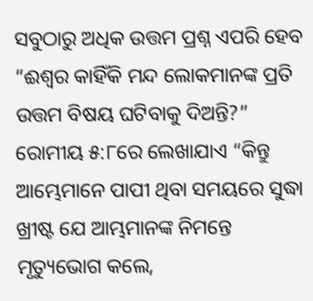ସବୁଠାରୁ ଅଧିକ ଉତ୍ତମ ପ୍ରଶ୍ନ ଏପରି ହେବ “ଈଶ୍ଵର କାହିଁକି ମନ୍ଦ ଲୋକମାନଙ୍କ ପ୍ରତି ଉତ୍ତମ ବିଷୟ ଘଟିବାକୁ ଦିଅନ୍ତି?” ରୋମୀୟ ୫:୮ରେ ଲେଖାଯାଏ “କିନ୍ତୁ ଆମ୍ଭେମାନେ ପାପୀ ଥିବା ସମୟରେ ସୁଦ୍ଧା ଖ୍ରୀଷ୍ଟ ଯେ ଆମ୍ଭମାନଙ୍କ ନିମନ୍ତେ ମୃତ୍ୟୁଭୋଗ କଲେ,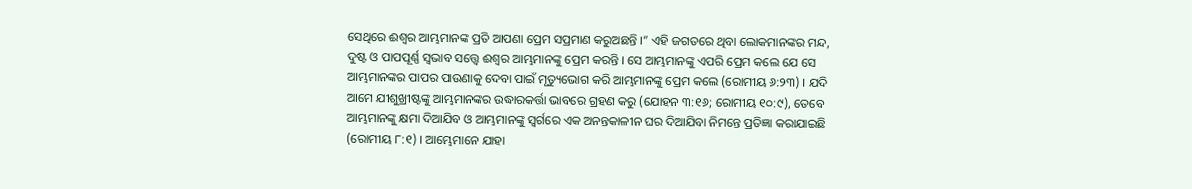ସେଥିରେ ଈଶ୍ଵର ଆମ୍ଭମାନଙ୍କ ପ୍ରତି ଆପଣା ପ୍ରେମ ସପ୍ରମାଣ କରୁଅଛନ୍ତି ।” ଏହି ଜଗତରେ ଥିବା ଲୋକମାନଙ୍କର ମନ୍ଦ, ଦୁଷ୍ଟ ଓ ପାପପୂର୍ଣ୍ଣ ସ୍ଵଭାବ ସତ୍ତ୍ଵେ ଈଶ୍ଵର ଆମ୍ଭମାନଙ୍କୁ ପ୍ରେମ କରନ୍ତି । ସେ ଆମ୍ଭମାନଙ୍କୁ ଏପରି ପ୍ରେମ କଲେ ଯେ ସେ ଆମ୍ଭମାନଙ୍କର ପାପର ପାଉଣାକୁ ଦେବା ପାଇଁ ମୃତ୍ୟୁଭୋଗ କରି ଆମ୍ଭମାନଙ୍କୁ ପ୍ରେମ କଲେ (ରୋମୀୟ ୬:୨୩) । ଯଦି ଆମେ ଯୀଶୁଖ୍ରୀଷ୍ଟଙ୍କୁ ଆମ୍ଭମାନଙ୍କର ଉଦ୍ଧାରକର୍ତ୍ତା ଭାବରେ ଗ୍ରହଣ କରୁ (ଯୋହନ ୩:୧୬; ରୋମୀୟ ୧୦:୯), ତେବେ ଆମ୍ଭମାନଙ୍କୁ କ୍ଷମା ଦିଆଯିବ ଓ ଆମ୍ଭମାନଙ୍କୁ ସ୍ଵର୍ଗରେ ଏକ ଅନନ୍ତକାଳୀନ ଘର ଦିଆଯିବା ନିମନ୍ତେ ପ୍ରତିଜ୍ଞା କରାଯାଇଛି (ରୋମୀୟ ୮:୧) । ଆମ୍ଭେମାନେ ଯାହା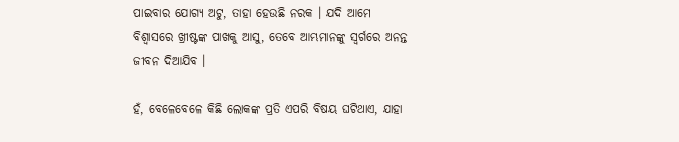ପାଇବାର ଯୋଗ୍ୟ ଅଟୁ, ତାହା ହେଉଛି ନରକ । ଯଦି ଆମେ ବିଶ୍ଵାସରେ ଖ୍ରୀଷ୍ଟଙ୍କ ପାଖକୁ ଆସୁ, ତେବେ ଆମ୍ଭମାନଙ୍କୁ ସ୍ଵର୍ଗରେ ଅନନ୍ତ ଜୀବନ ଦିଆଯିବ ।

ହଁ, ବେଳେବେଳେ କିଛି ଲୋକଙ୍କ ପ୍ରତି ଏପରି ବିଷୟ ଘଟିଥାଏ, ଯାହା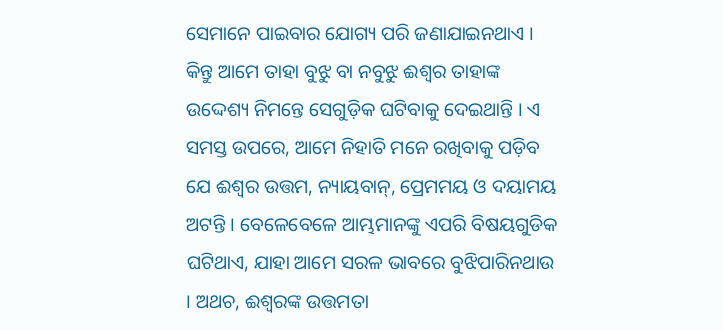ସେମାନେ ପାଇବାର ଯୋଗ୍ୟ ପରି ଜଣାଯାଇନଥାଏ । କିନ୍ତୁ ଆମେ ତାହା ବୁଝୁ ବା ନବୁଝୁ ଈଶ୍ଵର ତାହାଙ୍କ ଉଦ୍ଦେଶ୍ୟ ନିମନ୍ତେ ସେଗୁଡ଼ିକ ଘଟିବାକୁ ଦେଇଥାନ୍ତି । ଏ ସମସ୍ତ ଉପରେ, ଆମେ ନିହାତି ମନେ ରଖିବାକୁ ପଡ଼ିବ ଯେ ଈଶ୍ଵର ଉତ୍ତମ, ନ୍ୟାୟବାନ୍‍, ପ୍ରେମମୟ ଓ ଦୟାମୟ ଅଟନ୍ତି । ବେଳେବେଳେ ଆମ୍ଭମାନଙ୍କୁ ଏପରି ବିଷୟଗୁଡିକ ଘଟିଥାଏ, ଯାହା ଆମେ ସରଳ ଭାବରେ ବୁଝିପାରିନଥାଉ । ଅଥଚ, ଈଶ୍ଵରଙ୍କ ଉତ୍ତମତା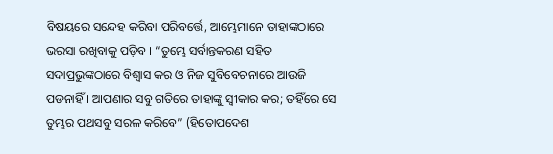ବିଷୟରେ ସନ୍ଦେହ କରିବା ପରିବର୍ତ୍ତେ, ଆମ୍ଭେମାନେ ତାହାଙ୍କଠାରେ ଭରସା ରଖିବାକୁ ପଡ଼ିବ । “ତୁମ୍ଭେ ସର୍ବାନ୍ତକରଣ ସହିତ ସଦାପ୍ରଭୁଙ୍କଠାରେ ବିଶ୍ଵାସ କର ଓ ନିଜ ସୁବିବେଚନାରେ ଆଉଜି ପଡନାହିଁ । ଆପଣାର ସବୁ ଗତିରେ ତାହାଙ୍କୁ ସ୍ଵୀକାର କର; ତହିଁରେ ସେ ତୁମ୍ଭର ପଥସବୁ ସରଳ କରିବେ” (ହିତୋପଦେଶ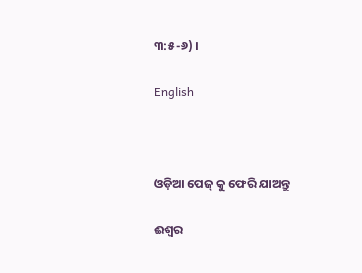୩:୫-୬) ।

English



ଓଡ଼ିଆ ପେଜ୍ କୁ ଫେରି ଯାଅନ୍ତୁ

ଈଶ୍ଵର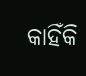କାହିଁକି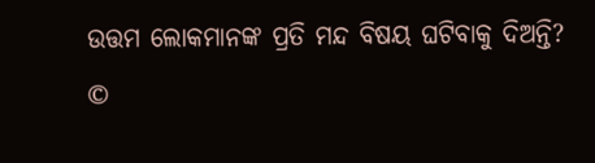ଉତ୍ତମ ଲୋକମାନଙ୍କ ପ୍ରତି ମନ୍ଦ ବିଷୟ ଘଟିବାକୁ ଦିଅନ୍ତି?
©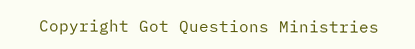Copyright Got Questions Ministries